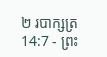២ របាក្សត្រ 14:7 - ព្រះ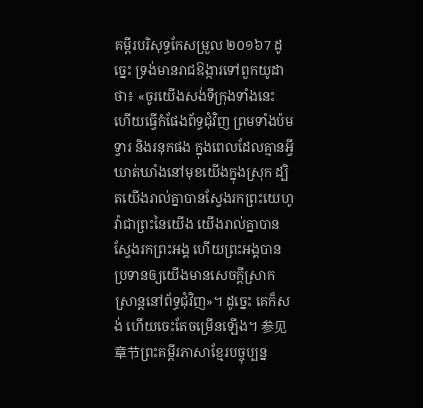គម្ពីរបរិសុទ្ធកែសម្រួល ២០១៦7 ដូច្នេះ ទ្រង់មានរាជឱង្ការទៅពួកយូដាថា៖ «ចូរយើងសង់ទីក្រុងទាំងនេះ ហើយធ្វើកំផែងព័ទ្ធជុំវិញ ព្រមទាំងប៉ម ទ្វារ និងរនុកផង ក្នុងពេលដែលគ្មានអ្វីឃាត់ឃាំងនៅមុខយើងក្នុងស្រុក ដ្បិតយើងរាល់គ្នាបានស្វែងរកព្រះយេហូវ៉ាជាព្រះនៃយើង យើងរាល់គ្នាបានស្វែងរកព្រះអង្គ ហើយព្រះអង្គបានប្រទានឲ្យយើងមានសេចក្ដីស្រាកស្រាន្តនៅព័ទ្ធជុំវិញ»។ ដូច្នេះ គេក៏សង់ ហើយចេះតែចម្រើនឡើង។ 参见章节ព្រះគម្ពីរភាសាខ្មែរបច្ចុប្បន្ន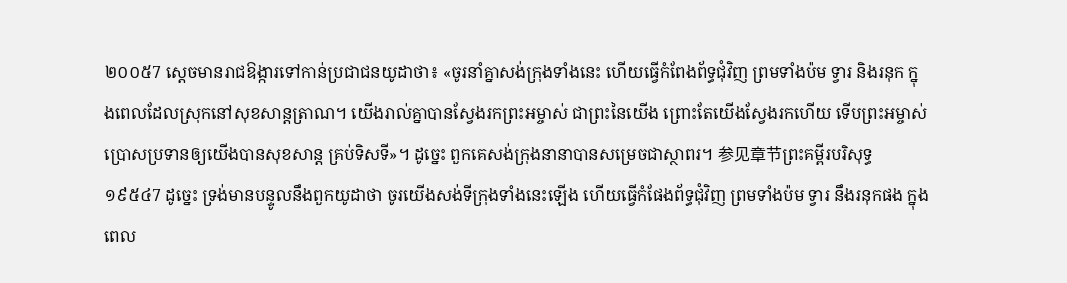២០០៥7 ស្ដេចមានរាជឱង្ការទៅកាន់ប្រជាជនយូដាថា៖ «ចូរនាំគ្នាសង់ក្រុងទាំងនេះ ហើយធ្វើកំពែងព័ទ្ធជុំវិញ ព្រមទាំងប៉ម ទ្វារ និងរនុក ក្នុងពេលដែលស្រុកនៅសុខសាន្តត្រាណ។ យើងរាល់គ្នាបានស្វែងរកព្រះអម្ចាស់ ជាព្រះនៃយើង ព្រោះតែយើងស្វែងរកហើយ ទើបព្រះអម្ចាស់ប្រោសប្រទានឲ្យយើងបានសុខសាន្ត គ្រប់ទិសទី»។ ដូច្នេះ ពួកគេសង់ក្រុងនានាបានសម្រេចជាស្ថាពរ។ 参见章节ព្រះគម្ពីរបរិសុទ្ធ ១៩៥៤7 ដូច្នេះ ទ្រង់មានបន្ទូលនឹងពួកយូដាថា ចូរយើងសង់ទីក្រុងទាំងនេះឡើង ហើយធ្វើកំផែងព័ទ្ធជុំវិញ ព្រមទាំងប៉ម ទ្វារ នឹងរនុកផង ក្នុងពេល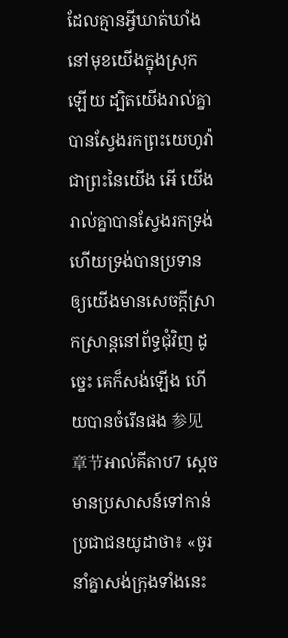ដែលគ្មានអ្វីឃាត់ឃាំងនៅមុខយើងក្នុងស្រុកឡើយ ដ្បិតយើងរាល់គ្នាបានស្វែងរកព្រះយេហូវ៉ា ជាព្រះនៃយើង អើ យើងរាល់គ្នាបានស្វែងរកទ្រង់ ហើយទ្រង់បានប្រទានឲ្យយើងមានសេចក្ដីស្រាកស្រាន្តនៅព័ទ្ធជុំវិញ ដូច្នេះ គេក៏សង់ឡើង ហើយបានចំរើនផង 参见章节អាល់គីតាប7 ស្តេចមានប្រសាសន៍ទៅកាន់ប្រជាជនយូដាថា៖ «ចូរនាំគ្នាសង់ក្រុងទាំងនេះ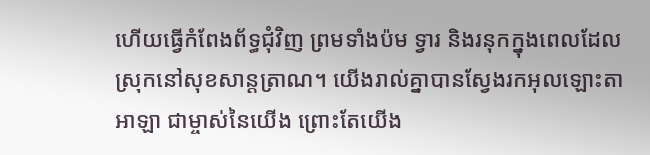ហើយធ្វើកំពែងព័ទ្ធជុំវិញ ព្រមទាំងប៉ម ទ្វារ និងរនុកក្នុងពេលដែលស្រុកនៅសុខសាន្តត្រាណ។ យើងរាល់គ្នាបានស្វែងរកអុលឡោះតាអាឡា ជាម្ចាស់នៃយើង ព្រោះតែយើង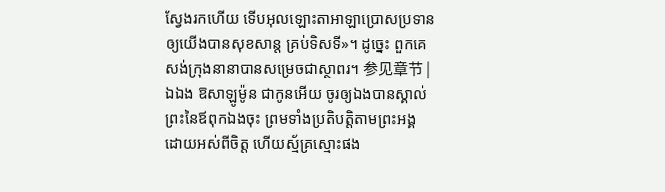ស្វែងរកហើយ ទើបអុលឡោះតាអាឡាប្រោសប្រទានឲ្យយើងបានសុខសាន្ត គ្រប់ទិសទី»។ ដូច្នេះ ពួកគេសង់ក្រុងនានាបានសម្រេចជាស្ថាពរ។ 参见章节 |
ឯឯង ឱសាឡូម៉ូន ជាកូនអើយ ចូរឲ្យឯងបានស្គាល់ព្រះនៃឪពុកឯងចុះ ព្រមទាំងប្រតិបត្តិតាមព្រះអង្គ ដោយអស់ពីចិត្ត ហើយស្ម័គ្រស្មោះផង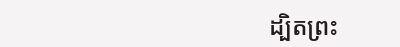ដ្បិតព្រះ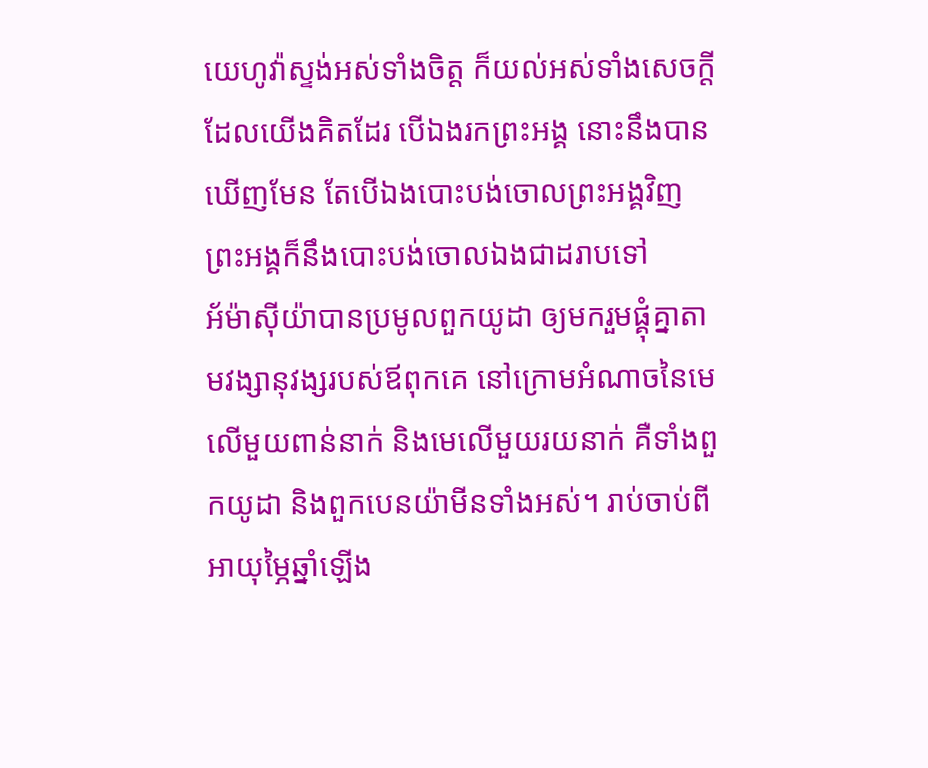យេហូវ៉ាស្ទង់អស់ទាំងចិត្ត ក៏យល់អស់ទាំងសេចក្ដីដែលយើងគិតដែរ បើឯងរកព្រះអង្គ នោះនឹងបានឃើញមែន តែបើឯងបោះបង់ចោលព្រះអង្គវិញ ព្រះអង្គក៏នឹងបោះបង់ចោលឯងជាដរាបទៅ
អ័ម៉ាស៊ីយ៉ាបានប្រមូលពួកយូដា ឲ្យមករួមផ្គុំគ្នាតាមវង្សានុវង្សរបស់ឪពុកគេ នៅក្រោមអំណាចនៃមេលើមួយពាន់នាក់ និងមេលើមួយរយនាក់ គឺទាំងពួកយូដា និងពួកបេនយ៉ាមីនទាំងអស់។ រាប់ចាប់ពីអាយុម្ភៃឆ្នាំឡើង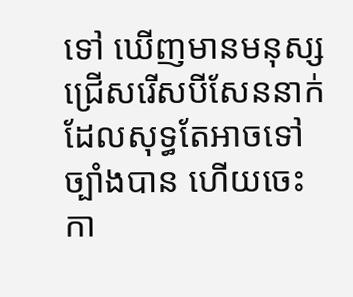ទៅ ឃើញមានមនុស្សជ្រើសរើសបីសែននាក់ ដែលសុទ្ធតែអាចទៅច្បាំងបាន ហើយចេះកា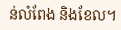ន់លំពែង និងខែល។